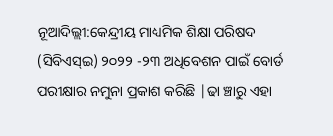ନୂଆଦିଲ୍ଲୀ:କେନ୍ଦ୍ରୀୟ ମାଧ୍ୟମିକ ଶିକ୍ଷା ପରିଷଦ (ସିବିଏସ୍ଇ) ୨୦୨୨ -୨୩ ଅଧିବେଶନ ପାଇଁ ବୋର୍ଡ ପରୀକ୍ଷାର ନମୁନା ପ୍ରକାଶ କରିଛି |ଢା ଞ୍ଚାରୁ ଏହା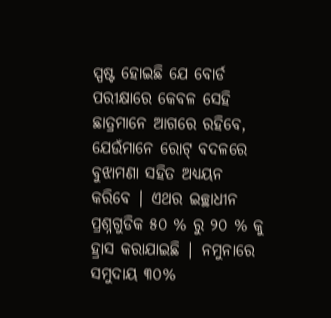ସ୍ପଷ୍ଟ ହୋଇଛି ଯେ ବୋର୍ଡ ପରୀକ୍ଷାରେ କେବଳ ସେହି ଛାତ୍ରମାନେ ଆଗରେ ରହିବେ, ଯେଉଁମାନେ ରୋଟ୍ ବଦଳରେ ବୁଝାମଣା ସହିତ ଅଧ୍ୟୟନ କରିବେ | ଏଥର ଇଚ୍ଛାଧୀନ ପ୍ରଶ୍ନଗୁଡିକ ୫୦ % ରୁ ୨୦ % କୁ ହ୍ରାସ କରାଯାଇଛି | ନମୁନାରେ ସମୁଦାୟ ୩୦%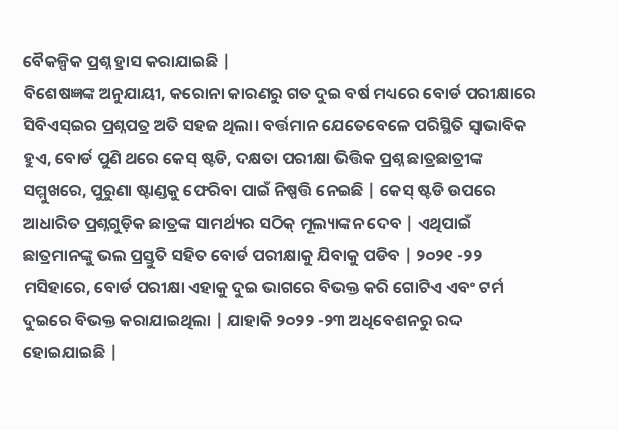ବୈକଳ୍ପିକ ପ୍ରଶ୍ନ ହ୍ରାସ କରାଯାଇଛି |
ବିଶେଷଜ୍ଞଙ୍କ ଅନୁଯାୟୀ, କରୋନା କାରଣରୁ ଗତ ଦୁଇ ବର୍ଷ ମଧ୍ୟରେ ବୋର୍ଡ ପରୀକ୍ଷାରେ ସିବିଏସ୍ଇର ପ୍ରଶ୍ନପତ୍ର ଅତି ସହଜ ଥିଲା। ବର୍ତ୍ତମାନ ଯେତେବେଳେ ପରିସ୍ଥିତି ସ୍ୱାଭାବିକ ହୁଏ, ବୋର୍ଡ ପୁଣି ଥରେ କେସ୍ ଷ୍ଟଡି, ଦକ୍ଷତା ପରୀକ୍ଷା ଭିତ୍ତିକ ପ୍ରଶ୍ନ ଛାତ୍ରଛାତ୍ରୀଙ୍କ ସମ୍ମୁଖରେ, ପୁରୁଣା ଷ୍ଟାଣ୍ଡକୁ ଫେରିବା ପାଇଁ ନିଷ୍ପତ୍ତି ନେଇଛି | କେସ୍ ଷ୍ଟଡି ଉପରେ ଆଧାରିତ ପ୍ରଶ୍ନଗୁଡ଼ିକ ଛାତ୍ରଙ୍କ ସାମର୍ଥ୍ୟର ସଠିକ୍ ମୂଲ୍ୟାଙ୍କନ ଦେବ | ଏଥିପାଇଁ ଛାତ୍ରମାନଙ୍କୁ ଭଲ ପ୍ରସ୍ତୁତି ସହିତ ବୋର୍ଡ ପରୀକ୍ଷାକୁ ଯିବାକୁ ପଡିବ | ୨୦୨୧ -୨୨ ମସିହାରେ, ବୋର୍ଡ ପରୀକ୍ଷା ଏହାକୁ ଦୁଇ ଭାଗରେ ବିଭକ୍ତ କରି ଗୋଟିଏ ଏବଂ ଟର୍ମ ଦୁଇରେ ବିଭକ୍ତ କରାଯାଇଥିଲା | ଯାହାକି ୨୦୨୨ -୨୩ ଅଧିବେଶନରୁ ରଦ୍ଦ ହୋଇଯାଇଛି |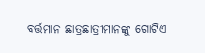ବର୍ତ୍ତମାନ ଛାତ୍ରଛାତ୍ରୀମାନଙ୍କୁ ଗୋଟିଏ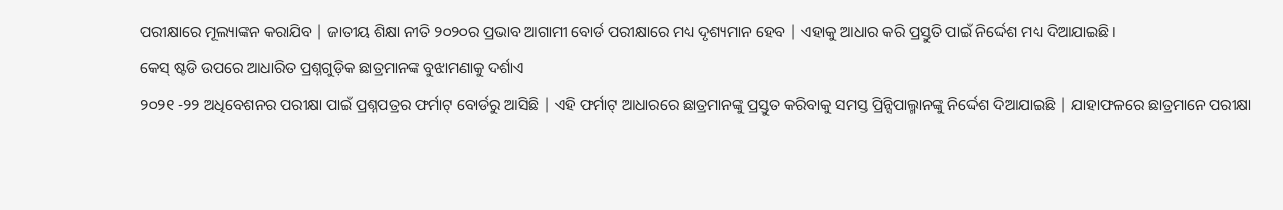ପରୀକ୍ଷାରେ ମୂଲ୍ୟାଙ୍କନ କରାଯିବ | ଜାତୀୟ ଶିକ୍ଷା ନୀତି ୨୦୨୦ର ପ୍ରଭାବ ଆଗାମୀ ବୋର୍ଡ ପରୀକ୍ଷାରେ ମଧ୍ୟ ଦୃଶ୍ୟମାନ ହେବ | ଏହାକୁ ଆଧାର କରି ପ୍ରସ୍ତୁତି ପାଇଁ ନିର୍ଦ୍ଦେଶ ମଧ୍ୟ ଦିଆଯାଇଛି।
କେସ୍ ଷ୍ଟଡି ଉପରେ ଆଧାରିତ ପ୍ରଶ୍ନଗୁଡ଼ିକ ଛାତ୍ରମାନଙ୍କ ବୁଝାମଣାକୁ ଦର୍ଶାଏ
୨୦୨୧ -୨୨ ଅଧିବେଶନର ପରୀକ୍ଷା ପାଇଁ ପ୍ରଶ୍ନପତ୍ରର ଫର୍ମାଟ୍ ବୋର୍ଡରୁ ଆସିଛି | ଏହି ଫର୍ମାଟ୍ ଆଧାରରେ ଛାତ୍ରମାନଙ୍କୁ ପ୍ରସ୍ତୁତ କରିବାକୁ ସମସ୍ତ ପ୍ରିନ୍ସିପାଲ୍ମାନଙ୍କୁ ନିର୍ଦ୍ଦେଶ ଦିଆଯାଇଛି | ଯାହାଫଳରେ ଛାତ୍ରମାନେ ପରୀକ୍ଷା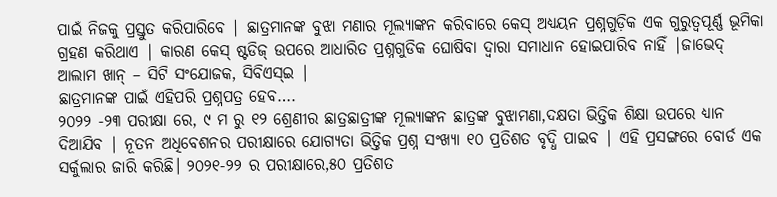ପାଇଁ ନିଜକୁ ପ୍ରସ୍ତୁତ କରିପାରିବେ | ଛାତ୍ରମାନଙ୍କ ବୁଝା ମଣାର ମୂଲ୍ୟାଙ୍କନ କରିବାରେ କେସ୍ ଅଧ୍ୟୟନ ପ୍ରଶ୍ନଗୁଡ଼ିକ ଏକ ଗୁରୁତ୍ୱପୂର୍ଣ୍ଣ ଭୂମିକା ଗ୍ରହଣ କରିଥାଏ | କାରଣ କେସ୍ ଷ୍ଟଡିଜ୍ ଉପରେ ଆଧାରିତ ପ୍ରଶ୍ନଗୁଡିକ ଘୋଷିବା ଦ୍ୱାରା ସମାଧାନ ହୋଇପାରିବ ନାହିଁ |ଜାଭେଦ୍ ଆଲାମ ଖାନ୍ – ସିଟି ସଂଯୋଜକ, ସିବିଏସ୍ଇ |
ଛାତ୍ରମାନଙ୍କ ପାଇଁ ଏହିପରି ପ୍ରଶ୍ନପତ୍ର ହେବ….
୨୦୨୨ -୨୩ ପରୀକ୍ଷା ରେ, ୯ ମ ରୁ ୧୨ ଶ୍ରେଣୀର ଛାତ୍ରଛାତ୍ରୀଙ୍କ ମୂଲ୍ୟାଙ୍କନ ଛାତ୍ରଙ୍କ ବୁଝାମଣା,ଦକ୍ଷତା ଭିତ୍ତିକ ଶିକ୍ଷା ଉପରେ ଧ୍ୟାନ ଦିଆଯିବ | ନୂତନ ଅଧିବେଶନର ପରୀକ୍ଷାରେ ଯୋଗ୍ୟତା ଭିତ୍ତିକ ପ୍ରଶ୍ନ ସଂଖ୍ୟା ୧୦ ପ୍ରତିଶତ ବୃଦ୍ଧି ପାଇବ | ଏହି ପ୍ରସଙ୍ଗରେ ବୋର୍ଡ ଏକ ସର୍କୁଲାର ଜାରି କରିଛି। ୨୦୨୧-୨୨ ର ପରୀକ୍ଷାରେ,୫୦ ପ୍ରତିଶତ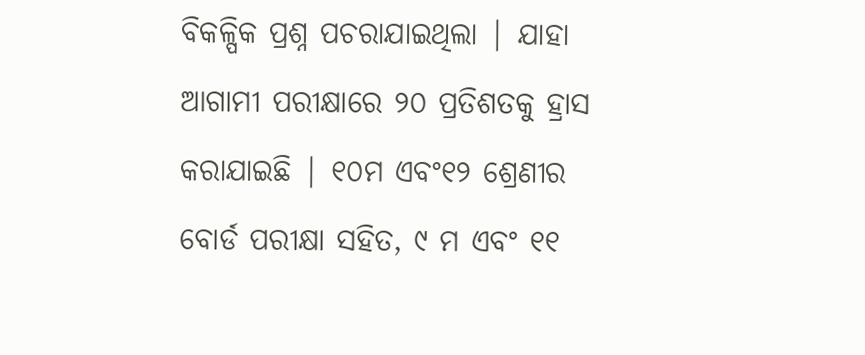ବିକଳ୍ପିକ ପ୍ରଶ୍ନ ପଚରାଯାଇଥିଲା | ଯାହା ଆଗାମୀ ପରୀକ୍ଷାରେ ୨୦ ପ୍ରତିଶତକୁ ହ୍ରାସ କରାଯାଇଛି | ୧୦ମ ଏବଂ୧୨ ଶ୍ରେଣୀର ବୋର୍ଡ ପରୀକ୍ଷା ସହିତ, ୯ ମ ଏବଂ ୧୧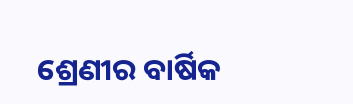ଶ୍ରେଣୀର ବାର୍ଷିକ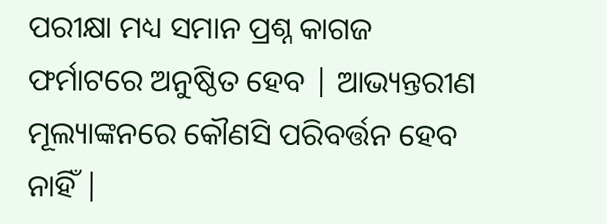ପରୀକ୍ଷା ମଧ୍ୟ ସମାନ ପ୍ରଶ୍ନ କାଗଜ ଫର୍ମାଟରେ ଅନୁଷ୍ଠିତ ହେବ | ଆଭ୍ୟନ୍ତରୀଣ ମୂଲ୍ୟାଙ୍କନରେ କୌଣସି ପରିବର୍ତ୍ତନ ହେବ ନାହିଁ |